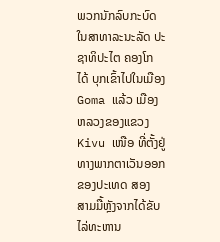ພວກນັກລົບກະບົດໃນສາທາລະນະລັດ ປະຊາທິປະໄຕ ຄອງໂກ
ໄດ້ ບຸກເຂົ້າໄປໃນເມືອງ Goma ແລ້ວ ເມືອງຫລວງຂອງແຂວງ
Kivu ເໜືອ ທີ່ຕັ້ງຢູ່ທາງພາກຕາເວັນອອກຂອງປະເທດ ສອງ
ສາມມື້ຫຼັງຈາກໄດ້ຂັບໄລ່ທະຫານ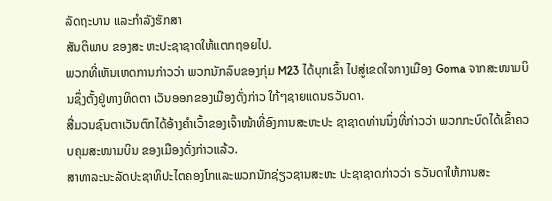ລັດຖະບານ ແລະກຳລັງຮັກສາ
ສັນຕິພາບ ຂອງສະ ຫະປະຊາຊາດໃຫ້ແຕກຖອຍໄປ.
ພວກທີ່ເຫັນເຫດການກ່າວວ່າ ພວກນັກລົບຂອງກຸ່ມ M23 ໄດ້ບຸກເຂົ້າ ໄປສູ່ເຂດໃຈກາງເມືອງ Goma ຈາກສະໜາມບິນຊຶ່ງຕັ້ງຢູ່ທາງທິດຕາ ເວັນອອກຂອງເມືອງດັ່ງກ່າວ ໃກ້ໆຊາຍແດນຣວັນດາ.
ສື່ມວນຊົນຕາເວັນຕົກໄດ້ອ້າງຄຳເວົ້າຂອງເຈົ້າໜ້າທີ່ອົງການສະຫະປະ ຊາຊາດທ່ານນຶ່ງທີ່ກ່າວວ່າ ພວກກະບົດໄດ້ເຂົ້າຄວບຄຸມສະໜາມບິນ ຂອງເມືອງດັ່ງກ່າວແລ້ວ.
ສາທາລະນະລັດປະຊາທິປະໄຕຄອງໂກແລະພວກນັກຊ່ຽວຊານສະຫະ ປະຊາຊາດກ່າວວ່າ ຣວັນດາໃຫ້ການສະ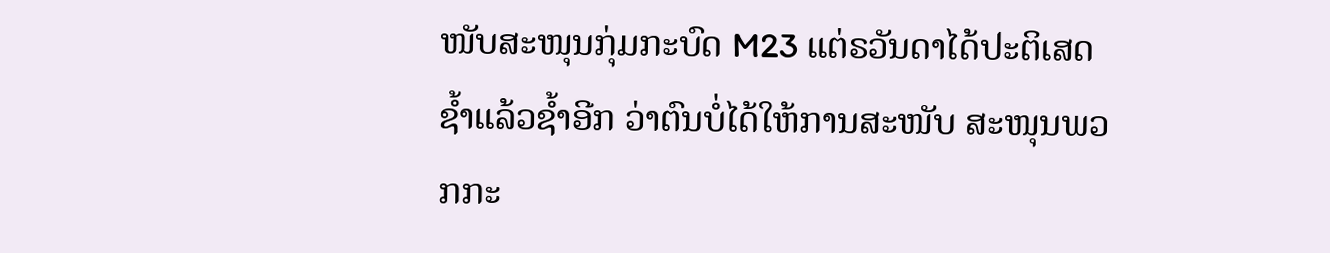ໜັບສະໜຸນກຸ່ມກະບົດ M23 ແຕ່ຣວັນດາໄດ້ປະຕິເສດຊໍ້າແລ້ວຊໍ້າອີກ ວ່າຕົນບໍ່ໄດ້ໃຫ້ການສະໜັບ ສະໜຸນພວກກະ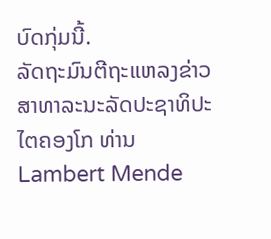ບົດກຸ່ມນີ້.
ລັດຖະມົນຕີຖະແຫລງຂ່າວ ສາທາລະນະລັດປະຊາທິປະໄຕຄອງໂກ ທ່ານ Lambert Mende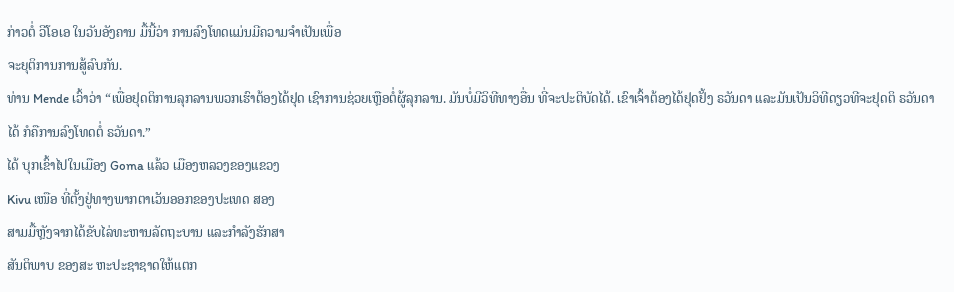ກ່າວຕໍ່ ວີໂອເອ ໃນວັນອັງຄານ ມື້ນີ້ວ່າ ການລົງໂທດແມ່ນມີຄວາມຈໍາເປັນເພື່ອ
ຈະຍຸຕິການການສູ້ລົບກັນ.
ທ່ານ Mende ເວົ້າວ່າ “ເພື່ອຢຸດຕິການລຸກລານພວກເຮົາຕ້ອງໄດ້ຢຸດ ເຊົາການຊ່ວຍເຫຼືອຕໍ່ຜູ້ລຸກລານ. ມັນບໍ່ມີວິທີທາງອື່ນ ທີ່ຈະປະຕິບັດໄດ້. ເຂົາເຈົ້າຕ້ອງໄດ້ຢຸດຢັ້ງ ຣວັນດາ ແລະມັນເປັນວິທີດຽວທີຈະຢຸດຕິ ຣວັນດາໄດ້ ກໍຄືການລົງໂທດຕໍ່ ຣວັນດາ.”
ໄດ້ ບຸກເຂົ້າໄປໃນເມືອງ Goma ແລ້ວ ເມືອງຫລວງຂອງແຂວງ
Kivu ເໜືອ ທີ່ຕັ້ງຢູ່ທາງພາກຕາເວັນອອກຂອງປະເທດ ສອງ
ສາມມື້ຫຼັງຈາກໄດ້ຂັບໄລ່ທະຫານລັດຖະບານ ແລະກຳລັງຮັກສາ
ສັນຕິພາບ ຂອງສະ ຫະປະຊາຊາດໃຫ້ແຕກ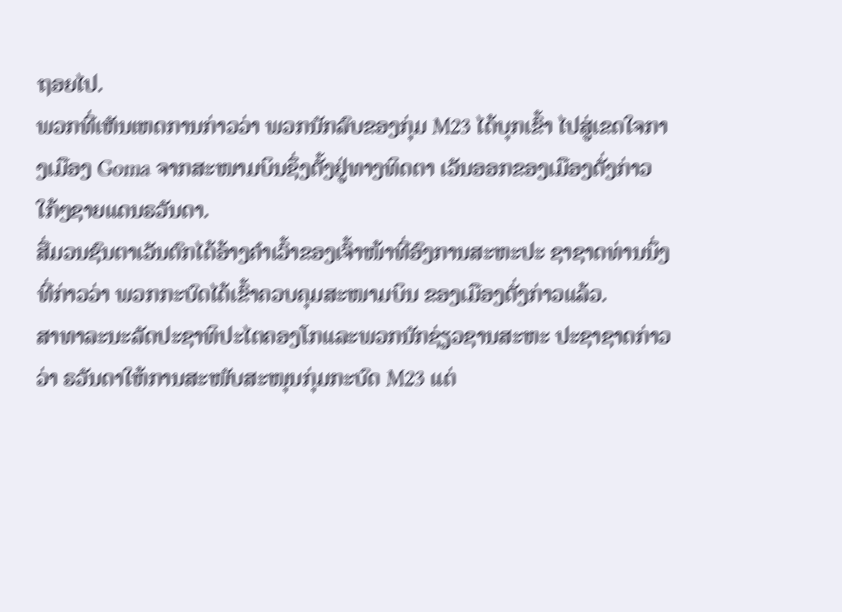ຖອຍໄປ.
ພວກທີ່ເຫັນເຫດການກ່າວວ່າ ພວກນັກລົບຂອງກຸ່ມ M23 ໄດ້ບຸກເຂົ້າ ໄປສູ່ເຂດໃຈກາງເມືອງ Goma ຈາກສະໜາມບິນຊຶ່ງຕັ້ງຢູ່ທາງທິດຕາ ເວັນອອກຂອງເມືອງດັ່ງກ່າວ ໃກ້ໆຊາຍແດນຣວັນດາ.
ສື່ມວນຊົນຕາເວັນຕົກໄດ້ອ້າງຄຳເວົ້າຂອງເຈົ້າໜ້າທີ່ອົງການສະຫະປະ ຊາຊາດທ່ານນຶ່ງທີ່ກ່າວວ່າ ພວກກະບົດໄດ້ເຂົ້າຄວບຄຸມສະໜາມບິນ ຂອງເມືອງດັ່ງກ່າວແລ້ວ.
ສາທາລະນະລັດປະຊາທິປະໄຕຄອງໂກແລະພວກນັກຊ່ຽວຊານສະຫະ ປະຊາຊາດກ່າວວ່າ ຣວັນດາໃຫ້ການສະໜັບສະໜຸນກຸ່ມກະບົດ M23 ແຕ່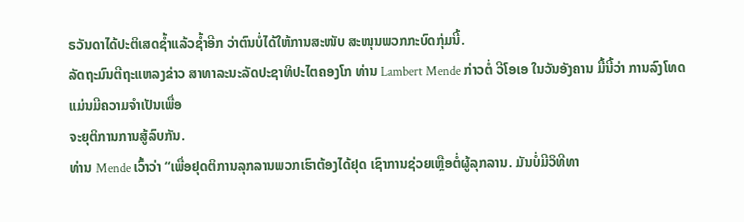ຣວັນດາໄດ້ປະຕິເສດຊໍ້າແລ້ວຊໍ້າອີກ ວ່າຕົນບໍ່ໄດ້ໃຫ້ການສະໜັບ ສະໜຸນພວກກະບົດກຸ່ມນີ້.
ລັດຖະມົນຕີຖະແຫລງຂ່າວ ສາທາລະນະລັດປະຊາທິປະໄຕຄອງໂກ ທ່ານ Lambert Mende ກ່າວຕໍ່ ວີໂອເອ ໃນວັນອັງຄານ ມື້ນີ້ວ່າ ການລົງໂທດແມ່ນມີຄວາມຈໍາເປັນເພື່ອ
ຈະຍຸຕິການການສູ້ລົບກັນ.
ທ່ານ Mende ເວົ້າວ່າ “ເພື່ອຢຸດຕິການລຸກລານພວກເຮົາຕ້ອງໄດ້ຢຸດ ເຊົາການຊ່ວຍເຫຼືອຕໍ່ຜູ້ລຸກລານ. ມັນບໍ່ມີວິທີທາ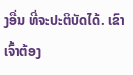ງອື່ນ ທີ່ຈະປະຕິບັດໄດ້. ເຂົາເຈົ້າຕ້ອງ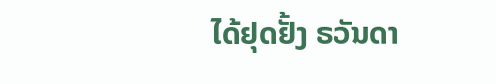ໄດ້ຢຸດຢັ້ງ ຣວັນດາ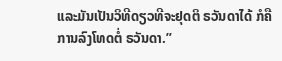ແລະມັນເປັນວິທີດຽວທີຈະຢຸດຕິ ຣວັນດາໄດ້ ກໍຄືການລົງໂທດຕໍ່ ຣວັນດາ.”